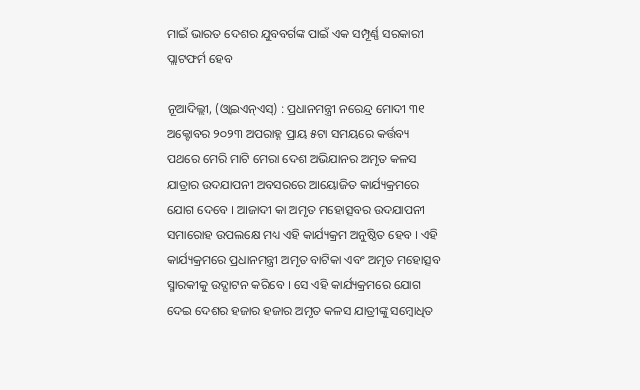ମାଇଁ ଭାରତ ଦେଶର ଯୁବବର୍ଗଙ୍କ ପାଇଁ ଏକ ସମ୍ପୂର୍ଣ୍ଣ ସରକାରୀ ପ୍ଲାଟଫର୍ମ ହେବ

ନୂଆଦିଲ୍ଲୀ, (ଓ୍ବାଇଏନ୍ଏସ୍) : ପ୍ରଧାନମନ୍ତ୍ରୀ ନରେନ୍ଦ୍ର ମୋଦୀ ୩୧ ଅକ୍ଟୋବର ୨୦୨୩ ଅପରାହ୍ନ ପ୍ରାୟ ୫ଟା ସମୟରେ କର୍ତ୍ତବ୍ୟ ପଥରେ ମେରି ମାଟି ମେରା ଦେଶ ଅଭିଯାନର ଅମୃତ କଳସ ଯାତ୍ରାର ଉଦଯାପନୀ ଅବସରରେ ଆୟୋଜିତ କାର୍ଯ୍ୟକ୍ରମରେ ଯୋଗ ଦେବେ । ଆଜାଦୀ କା ଅମୃତ ମହୋତ୍ସବର ଉଦଯାପନୀ ସମାରୋହ ଉପଲକ୍ଷେ ମଧ୍ୟ ଏହି କାର୍ଯ୍ୟକ୍ରମ ଅନୁଷ୍ଠିତ ହେବ । ଏହି କାର୍ଯ୍ୟକ୍ରମରେ ପ୍ରଧାନମନ୍ତ୍ରୀ ଅମୃତ ବାଟିକା ଏବଂ ଅମୃତ ମହୋତ୍ସବ ସ୍ମାରକୀକୁ ଉଦ୍ଘାଟନ କରିବେ । ସେ ଏହି କାର୍ଯ୍ୟକ୍ରମରେ ଯୋଗ ଦେଇ ଦେଶର ହଜାର ହଜାର ଅମୃତ କଳସ ଯାତ୍ରୀଙ୍କୁ ସମ୍ବୋଧିତ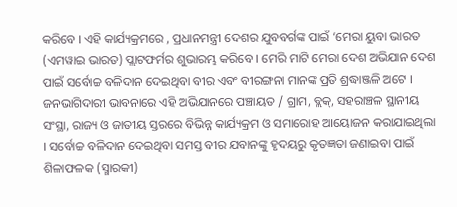କରିବେ । ଏହି କାର୍ଯ୍ୟକ୍ରମରେ , ପ୍ରଧାନମନ୍ତ୍ରୀ ଦେଶର ଯୁବବର୍ଗଙ୍କ ପାଇଁ ‘ମେରା ୟୁବା ଭାରତ (ଏମୱାଇ ଭାରତ) ପ୍ଲାଟଫର୍ମର ଶୁଭାରମ୍ଭ କରିବେ । ମେରି ମାଟି ମେରା ଦେଶ ଅଭିଯାନ ଦେଶ ପାଇଁ ସର୍ବୋଚ୍ଚ ବଳିଦାନ ଦେଇଥିବା ବୀର ଏବଂ ବୀରଙ୍ଗନା ମାନଙ୍କ ପ୍ରତି ଶ୍ରଦ୍ଧାଞ୍ଜଳି ଅଟେ । ଜନଭାଗିଦାରୀ ଭାବନାରେ ଏହି ଅଭିଯାନରେ ପଞ୍ଚାୟତ / ଗ୍ରାମ, ବ୍ଲକ୍, ସହରାଞ୍ଚଳ ସ୍ଥାନୀୟ ସଂସ୍ଥା, ରାଜ୍ୟ ଓ ଜାତୀୟ ସ୍ତରରେ ବିଭିନ୍ନ କାର୍ଯ୍ୟକ୍ରମ ଓ ସମାରୋହ ଆୟୋଜନ କରାଯାଇଥିଲା । ସର୍ବୋଚ୍ଚ ବଳିଦାନ ଦେଇଥିବା ସମସ୍ତ ବୀର ଯବାନଙ୍କୁ ହୃଦୟରୁ କୃତଜ୍ଞତା ଜଣାଇବା ପାଇଁ ଶିଳାଫଳକ (ସ୍ମାରକୀ)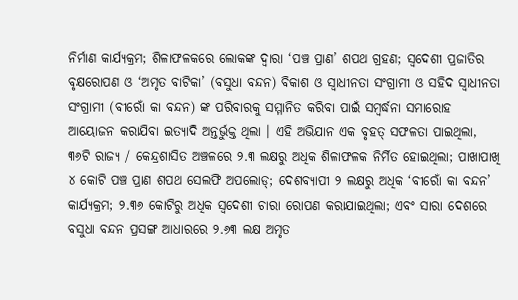ନିର୍ମାଣ କାର୍ଯ୍ୟକ୍ରମ; ଶିଳାଫଳକରେ ଲୋକଙ୍କ ଦ୍ୱାରା ‘ପଞ୍ଚ ପ୍ରାଣ’ ଶପଥ ଗ୍ରହଣ; ସ୍ୱଦେଶୀ ପ୍ରଜାତିର ବୃକ୍ଷରୋପଣ ଓ ‘ଅମୃତ ବାଟିକା’ (ବସୁଧା ବନ୍ଦନ) ବିକାଶ ଓ ସ୍ୱାଧୀନତା ସଂଗ୍ରାମୀ ଓ ସହିଦ ସ୍ୱାଧୀନତା ସଂଗ୍ରାମୀ (ବୀରୋଁ କା ବନ୍ଦନ) ଙ୍କ ପରିବାରକୁ ସମ୍ମାନିତ କରିବା ପାଇଁ ସମ୍ବର୍ଦ୍ଧନା ସମାରୋହ ଆୟୋଜନ କରାଯିବା ଇତ୍ୟାଦି ଅନ୍ତର୍ଭୁକ୍ତ ଥିଲା । ଏହି ଅଭିଯାନ ଏକ ବୃହତ୍ ସଫଳତା ପାଇଥିଲା, ୩୬ଟି ରାଜ୍ୟ / କେନ୍ଦ୍ରଶାସିତ ଅଞ୍ଚଳରେ ୨.୩ ଲକ୍ଷରୁ ଅଧିକ ଶିଳାଫଳକ ନିର୍ମିତ ହୋଇଥିଲା; ପାଖାପାଖି ୪ କୋଟି ପଞ୍ଚ ପ୍ରାଣ ଶପଥ ସେଲଫି ଅପଲୋଡ୍; ଦେଶବ୍ୟାପୀ ୨ ଲକ୍ଷରୁ ଅଧିକ ‘ବୀରୋଁ କା ବନ୍ଦନ’ କାର୍ଯ୍ୟକ୍ରମ; ୨.୩୬ କୋଟିରୁ ଅଧିକ ସ୍ୱଦେଶୀ ଚାରା ରୋପଣ କରାଯାଇଥିଲା; ଏବଂ ସାରା ଦେଶରେ ବସୁଧା ବନ୍ଦନ ପ୍ରସଙ୍ଗ ଆଧାରରେ ୨.୬୩ ଲକ୍ଷ ଅମୃତ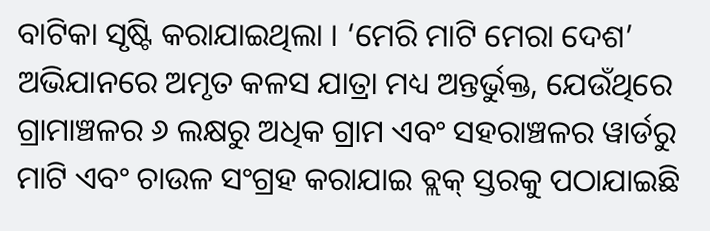ବାଟିକା ସୃଷ୍ଟି କରାଯାଇଥିଲା । ‘ମେରି ମାଟି ମେରା ଦେଶ’ ଅଭିଯାନରେ ଅମୃତ କଳସ ଯାତ୍ରା ମଧ୍ୟ ଅନ୍ତର୍ଭୁକ୍ତ, ଯେଉଁଥିରେ ଗ୍ରାମାଞ୍ଚଳର ୬ ଲକ୍ଷରୁ ଅଧିକ ଗ୍ରାମ ଏବଂ ସହରାଞ୍ଚଳର ୱାର୍ଡରୁ ମାଟି ଏବଂ ଚାଉଳ ସଂଗ୍ରହ କରାଯାଇ ବ୍ଲକ୍ ସ୍ତରକୁ ପଠାଯାଇଛି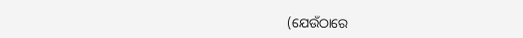(ଯେଉଁଠାରେ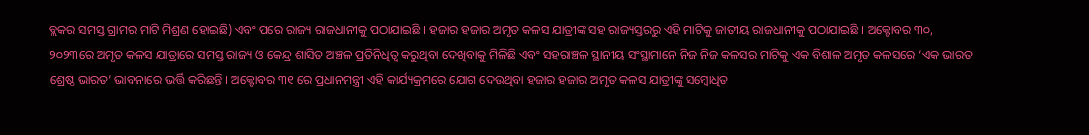ବ୍ଲକର ସମସ୍ତ ଗ୍ରାମର ମାଟି ମିଶ୍ରଣ ହୋଇଛି) ଏବଂ ପରେ ରାଜ୍ୟ ରାଜଧାନୀକୁ ପଠାଯାଇଛି । ହଜାର ହଜାର ଅମୃତ କଳସ ଯାତ୍ରୀଙ୍କ ସହ ରାଜ୍ୟସ୍ତରରୁ ଏହି ମାଟିକୁ ଜାତୀୟ ରାଜଧାନୀକୁ ପଠାଯାଇଛି । ଅକ୍ଟୋବର ୩୦, ୨୦୨୩ରେ ଅମୃତ କଳସ ଯାତ୍ରାରେ ସମସ୍ତ ରାଜ୍ୟ ଓ କେନ୍ଦ୍ର ଶାସିତ ଅଞ୍ଚଳ ପ୍ରତିନିଧିତ୍ୱ କରୁଥିବା ଦେଖିବାକୁ ମିଳିଛି ଏବଂ ସହରାଞ୍ଚଳ ସ୍ଥାନୀୟ ସଂସ୍ଥାମାନେ ନିଜ ନିଜ କଳସର ମାଟିକୁ ଏକ ବିଶାଳ ଅମୃତ କଳସରେ ‘ଏକ ଭାରତ ଶ୍ରେଷ୍ଠ ଭାରତ’ ଭାବନାରେ ଭର୍ତ୍ତି କରିଛନ୍ତି । ଅକ୍ଟୋବର ୩୧ ରେ ପ୍ରଧାନମନ୍ତ୍ରୀ ଏହି କାର୍ଯ୍ୟକ୍ରମରେ ଯୋଗ ଦେଉଥିବା ହଜାର ହଜାର ଅମୃତ କଳସ ଯାତ୍ରୀଙ୍କୁ ସମ୍ବୋଧିତ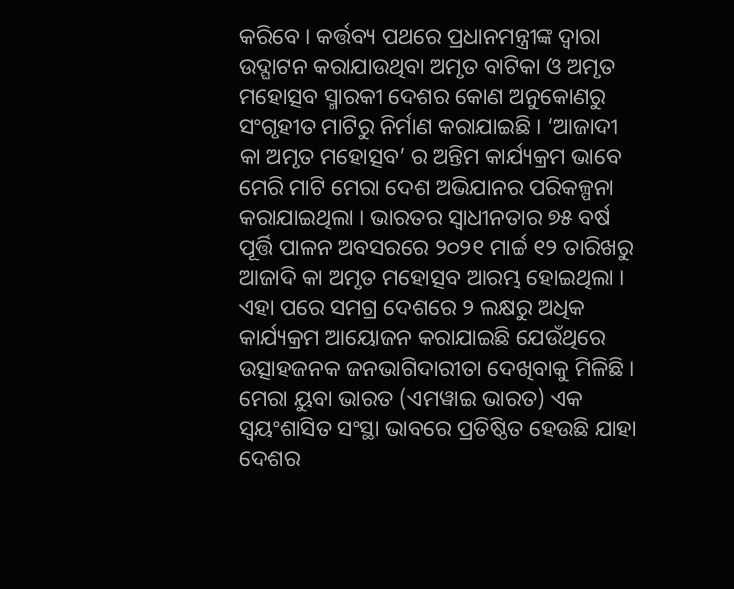କରିବେ । କର୍ତ୍ତବ୍ୟ ପଥରେ ପ୍ରଧାନମନ୍ତ୍ରୀଙ୍କ ଦ୍ୱାରା ଉଦ୍ଘାଟନ କରାଯାଉଥିବା ଅମୃତ ବାଟିକା ଓ ଅମୃତ ମହୋତ୍ସବ ସ୍ମାରକୀ ଦେଶର କୋଣ ଅନୁକୋଣରୁ ସଂଗୃହୀତ ମାଟିରୁ ନିର୍ମାଣ କରାଯାଇଛି । ‘ଆଜାଦୀ କା ଅମୃତ ମହୋତ୍ସବ’ ର ଅନ୍ତିମ କାର୍ଯ୍ୟକ୍ରମ ଭାବେ ମେରି ମାଟି ମେରା ଦେଶ ଅଭିଯାନର ପରିକଳ୍ପନା କରାଯାଇଥିଲା । ଭାରତର ସ୍ୱାଧୀନତାର ୭୫ ବର୍ଷ ପୂର୍ତ୍ତି ପାଳନ ଅବସରରେ ୨୦୨୧ ମାର୍ଚ୍ଚ ୧୨ ତାରିଖରୁ ଆଜାଦି କା ଅମୃତ ମହୋତ୍ସବ ଆରମ୍ଭ ହୋଇଥିଲା । ଏହା ପରେ ସମଗ୍ର ଦେଶରେ ୨ ଲକ୍ଷରୁ ଅଧିକ କାର୍ଯ୍ୟକ୍ରମ ଆୟୋଜନ କରାଯାଇଛି ଯେଉଁଥିରେ ଉତ୍ସାହଜନକ ଜନଭାଗିଦାରୀତା ଦେଖିବାକୁ ମିଳିଛି । ମେରା ୟୁବା ଭାରତ (ଏମୱାଇ ଭାରତ) ଏକ ସ୍ୱୟଂଶାସିତ ସଂସ୍ଥା ଭାବରେ ପ୍ରତିଷ୍ଠିତ ହେଉଛି ଯାହା ଦେଶର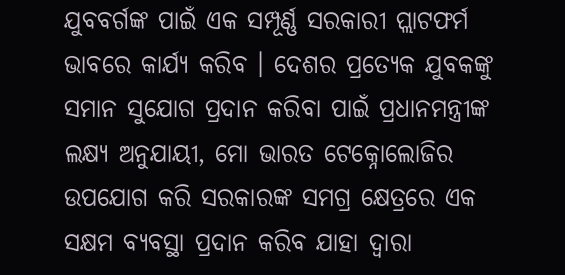ଯୁବବର୍ଗଙ୍କ ପାଇଁ ଏକ ସମ୍ପୂର୍ଣ୍ଣ ସରକାରୀ ପ୍ଲାଟଫର୍ମ ଭାବରେ କାର୍ଯ୍ୟ କରିବ । ଦେଶର ପ୍ରତ୍ୟେକ ଯୁବକଙ୍କୁ ସମାନ ସୁଯୋଗ ପ୍ରଦାନ କରିବା ପାଇଁ ପ୍ରଧାନମନ୍ତ୍ରୀଙ୍କ ଲକ୍ଷ୍ୟ ଅନୁଯାୟୀ, ମୋ ଭାରତ ଟେକ୍ନୋଲୋଜିର ଉପଯୋଗ କରି ସରକାରଙ୍କ ସମଗ୍ର କ୍ଷେତ୍ରରେ ଏକ ସକ୍ଷମ ବ୍ୟବସ୍ଥା ପ୍ରଦାନ କରିବ ଯାହା ଦ୍ୱାରା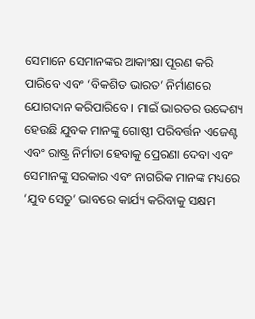ସେମାନେ ସେମାନଙ୍କର ଆକାଂକ୍ଷା ପୂରଣ କରି ପାରିବେ ଏବଂ ‘ବିକଶିତ ଭାରତ’ ନିର୍ମାଣରେ ଯୋଗଦାନ କରିପାରିବେ । ମାଇଁ ଭାରତର ଉଦ୍ଦେଶ୍ୟ ହେଉଛି ଯୁବକ ମାନଙ୍କୁ ଗୋଷ୍ଠୀ ପରିବର୍ତ୍ତନ ଏଜେଣ୍ଟ ଏବଂ ରାଷ୍ଟ୍ର ନିର୍ମାତା ହେବାକୁ ପ୍ରେରଣା ଦେବା ଏବଂ ସେମାନଙ୍କୁ ସରକାର ଏବଂ ନାଗରିକ ମାନଙ୍କ ମଧ୍ୟରେ ‘ଯୁବ ସେତୁ’ ଭାବରେ କାର୍ଯ୍ୟ କରିବାକୁ ସକ୍ଷମ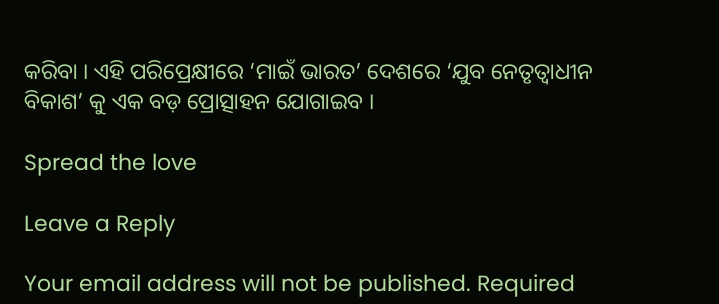କରିବା । ଏହି ପରିପ୍ରେକ୍ଷୀରେ ‘ମାଇଁ ଭାରତ’ ଦେଶରେ ‘ଯୁବ ନେତୃତ୍ୱାଧୀନ ବିକାଶ’ କୁ ଏକ ବଡ଼ ପ୍ରୋତ୍ସାହନ ଯୋଗାଇବ ।

Spread the love

Leave a Reply

Your email address will not be published. Required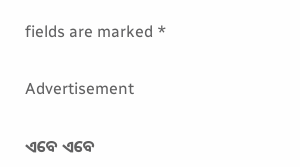fields are marked *

Advertisement

ଏବେ ଏବେ